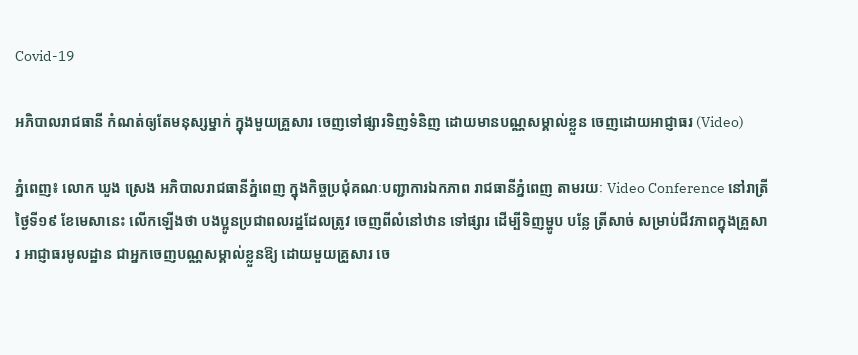Covid-19

អភិបាលរាជធានី កំណត់ឲ្យតែមនុស្សម្នាក់ ក្នុងមួយគ្រួសារ ចេញទៅផ្សារទិញទំនិញ ដោយមានបណ្ណសម្គាល់ខ្លួន ចេញដោយអាជ្ញាធរ (Video)

ភ្នំពេញ៖ លោក ឃួង ស្រេង អភិបាលរាជធានីភ្នំពេញ ក្នុងកិច្ចប្រជុំគណៈបញ្ជាការឯកភាព រាជធានីភ្នំពេញ តាមរយៈ Video Conference នៅរាត្រីថ្ងៃទី១៩ ខែមេសានេះ លើកឡើងថា បងប្អូនប្រជាពលរដ្ឋដែលត្រូវ ចេញពីលំនៅឋាន ទៅផ្សារ ដើម្បីទិញម្ហូប បន្លែ ត្រីសាច់ សម្រាប់ជីវភាពក្នុងគ្រួសារ អាជ្ញាធរមូលដ្ឋាន ជាអ្នកចេញបណ្ណសម្គាល់ខ្លួនឱ្យ ដោយមួយគ្រួសារ ចេ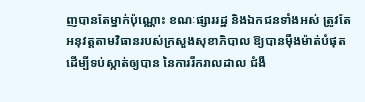ញបានតែម្នាក់ប៉ុណ្ណោះ ខណៈផ្សាររដ្ឋ និងឯកជនទាំងអស់ ត្រូវតែអនុវត្តតាមវិធានរបស់ក្រសួងសុខាភិបាល ឱ្យបានម៉ឺងម៉ាត់បំផុត ដើម្បីទប់ស្កាត់ឲ្យបាន នៃការរីករាលដាល ជំងឺ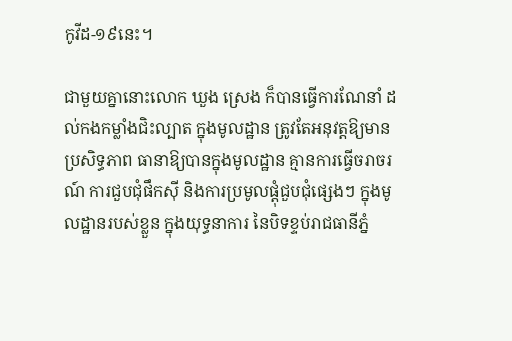កូវីដ-១៩នេះ។

ជាមួយគ្នានោះលោក ឃួង ស្រេង ក៏បានធ្វើការណែនាំ ដល់កងកម្លាំងជិះល្បាត ក្នុងមូលដ្ឋាន ត្រូវតែអនុវត្តឱ្យមានប្រសិទ្ធភាព ធានាឱ្យបានក្នុងមូលដ្ឋាន គ្មានការធ្វើចរាចរណ៍ ការជួបជុំផឹកស៊ី និងការប្រមូលផ្ដុំជួបជុំផ្សេងៗ ក្នុងមូលដ្ឋានរបស់ខ្លួន ក្នុងយុទ្ធនាការ នៃបិទខ្ទប់រាជធានីភ្នំ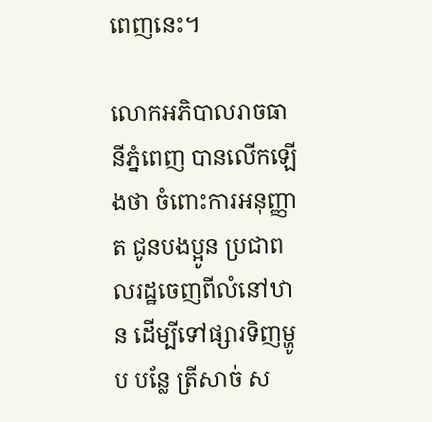ពេញនេះ។

លោកអភិបាលរាចធានីភ្នំពេញ បានលើកឡើងថា ចំពោះការអនុញ្ញាត ជូនបងប្អូន ប្រជាពលរដ្ឋចេញពីលំនៅឋាន ដើម្បីទៅផ្សារទិញម្ហូប បន្លែ ត្រីសាច់ ស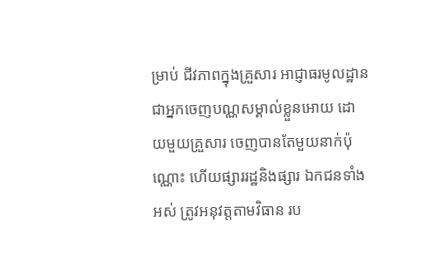ម្រាប់ ជីវភាពក្នុងគ្រួសារ អាជ្ញាធរមូលដ្ឋាន ជាអ្នកចេញបណ្ណសម្គាល់ខ្លួនអោយ ដោយមួយគ្រួសារ ចេញបានតែមួយនាក់ប៉ុណ្ណោះ ហើយផ្សាររដ្ឋនិងផ្សារ ឯកជនទាំងអស់ ត្រូវអនុវត្តតាមវិធាន រប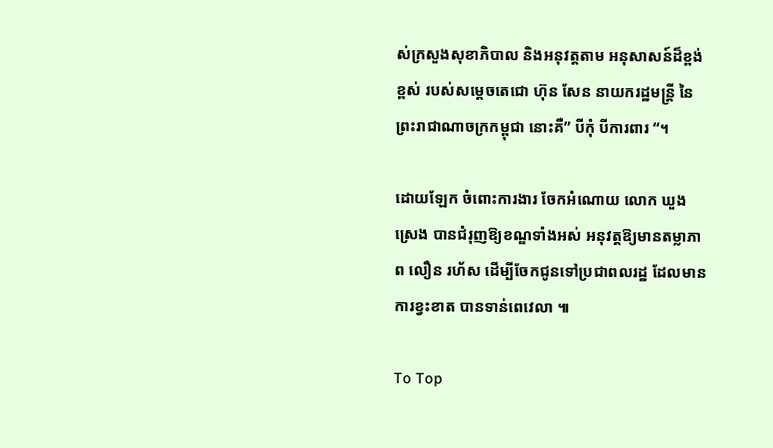ស់ក្រសួងសុខាភិបាល និងអនុវត្តតាម អនុសាសន៍ដ៏ខ្ពង់ខ្ពស់ របស់សម្ដេចតេជោ ហ៊ុន សែន នាយករដ្ឋមន្ត្រី នៃព្រះរាជាណាចក្រកម្ពុជា នោះគឺ” បីកុំ បីការពារ “។

ដោយឡែក ចំពោះការងារ ចែកអំណោយ លោក ឃួង ស្រេង បានជំរុញឱ្យខណ្ឌទាំងអស់ អនុវត្តឱ្យមានតម្លាភាព លឿន រហ័ស ដើម្បីចែកជូនទៅប្រជាពលរដ្ឋ ដែលមានការខ្វះខាត បានទាន់ពេវេលា ៕

To Top